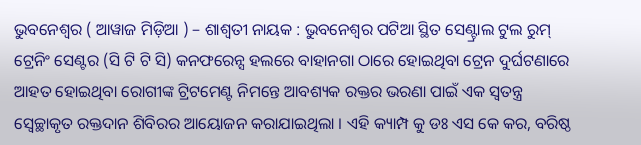ଭୁବନେଶ୍ୱର ( ଆୱାଜ ମିଡ଼ିଆ ) – ଶାଶ୍ଵତୀ ନାୟକ : ଭୁବନେଶ୍ୱର ପଟିଆ ସ୍ଥିତ ସେଣ୍ଟ୍ରାଲ ଟୁଲ ରୁମ୍ ଟ୍ରେନିଂ ସେଣ୍ଟର (ସି ଟି ଟି ସି) କନଫରେନ୍ସ ହଲରେ ବାହାନଗା ଠାରେ ହୋଇଥିବା ଟ୍ରେନ ଦୁର୍ଘଟଣାରେ ଆହତ ହୋଇଥିବା ରୋଗୀଙ୍କ ଟ୍ରିଟମେଣ୍ଟ ନିମନ୍ତେ ଆବଶ୍ୟକ ରକ୍ତର ଭରଣା ପାଇଁ ଏକ ସ୍ବତନ୍ତ୍ର ସ୍ୱେଚ୍ଛାକୃତ ରକ୍ତଦାନ ଶିବିରର ଆୟୋଜନ କରାଯାଇଥିଲା । ଏହି କ୍ୟାମ୍ପ କୁ ଡଃ ଏସ କେ କର, ବରିଷ୍ଠ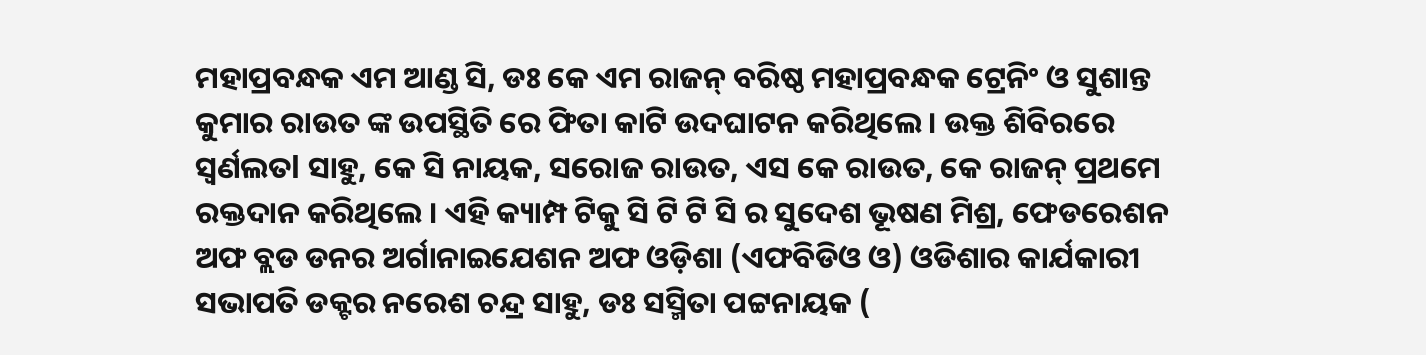ମହାପ୍ରବନ୍ଧକ ଏମ ଆଣ୍ଡ ସି, ଡଃ କେ ଏମ ରାଜନ୍ ବରିଷ୍ଠ ମହାପ୍ରବନ୍ଧକ ଟ୍ରେନିଂ ଓ ସୁଶାନ୍ତ କୁମାର ରାଉତ ଙ୍କ ଉପସ୍ଥିତି ରେ ଫିତା କାଟି ଉଦଘାଟନ କରିଥିଲେ । ଉକ୍ତ ଶିବିରରେ ସ୍ୱର୍ଣଲତl ସାହୁ, କେ ସି ନାୟକ, ସରୋଜ ରାଉତ, ଏସ କେ ରାଉତ, କେ ରାଜନ୍ ପ୍ରଥମେ ରକ୍ତଦାନ କରିଥିଲେ । ଏହି କ୍ୟାମ୍ପ ଟିକୁ ସି ଟି ଟି ସି ର ସୁଦେଶ ଭୂଷଣ ମିଶ୍ର, ଫେଡରେଶନ ଅଫ ବ୍ଲଡ ଡନର ଅର୍ଗାନାଇଯେଶନ ଅଫ ଓଡ଼ିଶା (ଏଫବିଡିଓ ଓ) ଓଡିଶାର କାର୍ଯକାରୀ ସଭାପତି ଡକ୍ଟର ନରେଶ ଚନ୍ଦ୍ର ସାହୁ, ଡଃ ସସ୍ମିତା ପଟ୍ଟନାୟକ (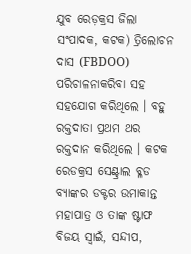ଯୁବ ରେଡ଼କ୍ରସ ଜିଲା ସଂପାଦକ, କଟକ) ତ୍ରିଲୋଚନ ଦାସ (FBDOO) ପରିଚାଳନାକରିବା ସହ ସହଯୋଗ କରିଥିଲେ । ବହୁ ରକ୍ତଦାତା ପ୍ରଥମ ଥର ରକ୍ତଦାନ କରିଥିଲେ । କଟକ ରେଡକ୍ରସ ସେଣ୍ଟ୍ରାଲ ବ୍ଳଡ ବ୍ୟାଙ୍କର ଡକ୍ଟର ଉମାକାନ୍ତ ମହାପାତ୍ର ଓ ତାଙ୍କ ଷ୍ଟାଫ ବିଜୟ ସ୍ବାଇଁ, ସନ୍ଦୀପ,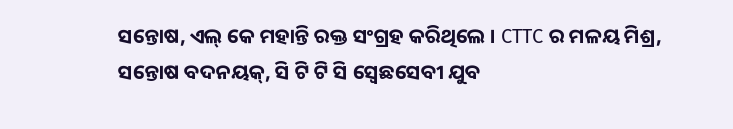ସନ୍ତୋଷ, ଏଲ୍ କେ ମହାନ୍ତି ରକ୍ତ ସଂଗ୍ରହ କରିଥିଲେ । CTTC ର ମଳୟ ମିଶ୍ର, ସନ୍ତୋଷ ବଦନୟକ୍, ସି ଟି ଟି ସି ସ୍ବେଛସେବୀ ଯୁବ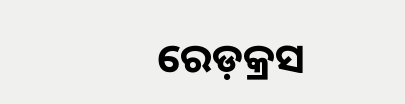ରେଡ଼କ୍ରସ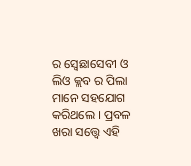ର ସ୍ବେଛାସେବୀ ଓ ଲିଓ କ୍ଲବ ର ପିଲା ମାନେ ସହଯୋଗ କରିଥଲେ । ପ୍ରବଳ ଖରା ସତ୍ତ୍ୱେ ଏହି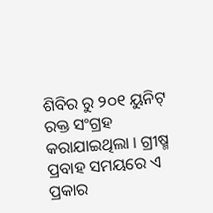ଶିବିର ରୁ ୨୦୧ ୟୁନିଟ୍ ରକ୍ତ ସଂଗ୍ରହ କରାଯାଇଥିଲା । ଗ୍ରୀଷ୍ମ ପ୍ରବାହ ସମୟରେ ଏ ପ୍ରକାର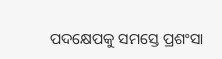ପଦକ୍ଷେପକୁ ସମସ୍ତେ ପ୍ରଶଂସା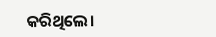କରିଥିଲେ।